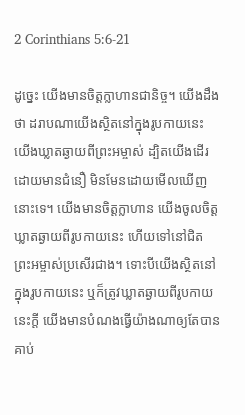2 Corinthians 5:6-21

ដូច្នេះ យើងមានចិត្តក្លាហានជានិច្ច។ យើងដឹងថា ដរាបណាយើងស្ថិតនៅក្នុងរូបកាយនេះ យើងឃ្លាតឆ្ងាយពីព្រះអម្ចាស់ ដ្បិតយើងដើរដោយមានជំនឿ មិនមែនដោយមើលឃើញនោះទេ។ យើងមានចិត្តក្លាហាន យើងចូលចិត្តឃ្លាតឆ្ងាយពីរូបកាយនេះ ហើយទៅនៅជិតព្រះអម្ចាស់ប្រសើរជាង។ ទោះបីយើងស្ថិតនៅក្នុងរូបកាយនេះ ឬក៏ត្រូវឃ្លាតឆ្ងាយពីរូបកាយនេះក្ដី យើងមានបំណងធ្វើយ៉ាងណាឲ្យតែបានគាប់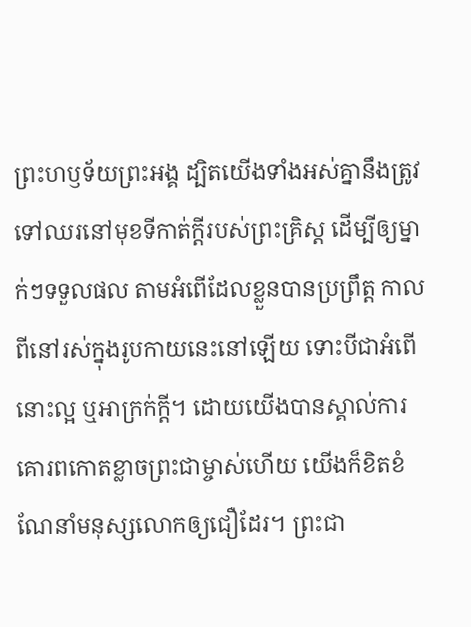ព្រះហឫទ័យព្រះអង្គ ដ្បិតយើងទាំងអស់គ្នានឹងត្រូវទៅឈរនៅមុខទីកាត់ក្ដីរបស់ព្រះគ្រិស្ត ដើម្បីឲ្យម្នាក់ៗទទួលផល តាមអំពើដែលខ្លួនបានប្រព្រឹត្ត កាលពីនៅរស់ក្នុងរូបកាយនេះនៅឡើយ ទោះបីជាអំពើនោះល្អ ឬអាក្រក់ក្ដី។ ដោយយើងបានស្គាល់ការគោរពកោតខ្លាចព្រះជាម្ចាស់ហើយ យើងក៏ខិតខំណែនាំមនុស្សលោកឲ្យជឿដែរ។ ព្រះជា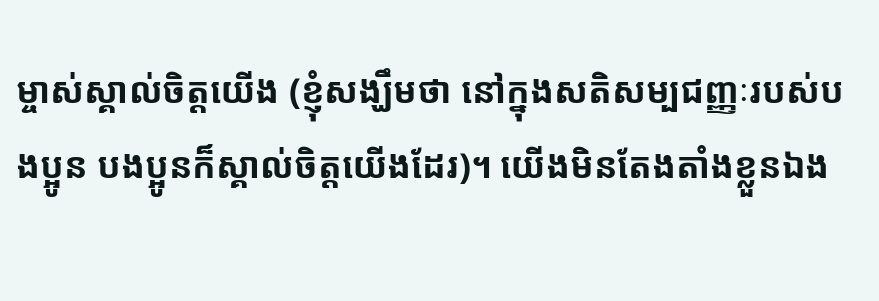ម្ចាស់ស្គាល់ចិត្តយើង (ខ្ញុំសង្ឃឹមថា នៅក្នុងសតិសម្បជញ្ញៈរបស់បងប្អូន បងប្អូនក៏ស្គាល់ចិត្តយើងដែរ)។ យើងមិនតែងតាំងខ្លួនឯង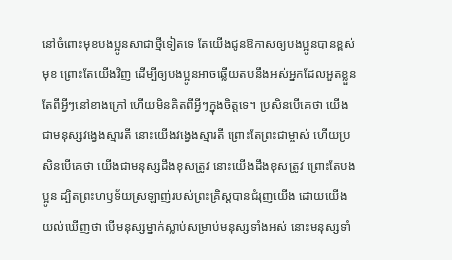នៅចំពោះមុខបងប្អូនសាជាថ្មីទៀតទេ តែយើងជូនឱកាសឲ្យបងប្អូនបានខ្ពស់មុខ ព្រោះតែយើងវិញ ដើម្បីឲ្យបងប្អូនអាចឆ្លើយតបនឹងអស់អ្នកដែលអួតខ្លួនតែពីអ្វីៗនៅខាងក្រៅ ហើយមិនគិតពីអ្វីៗក្នុងចិត្តទេ។ ប្រសិនបើគេថា យើងជាមនុស្សវង្វេងស្មារតី នោះយើងវង្វេងស្មារតី ព្រោះតែព្រះជាម្ចាស់ ហើយប្រសិនបើគេថា យើងជាមនុស្សដឹងខុសត្រូវ នោះយើងដឹងខុសត្រូវ ព្រោះតែបងប្អូន ដ្បិតព្រះហឫទ័យស្រឡាញ់របស់ព្រះគ្រិស្តបានជំរុញយើង ដោយយើងយល់ឃើញថា បើមនុស្សម្នាក់ស្លាប់សម្រាប់មនុស្សទាំងអស់ នោះមនុស្សទាំ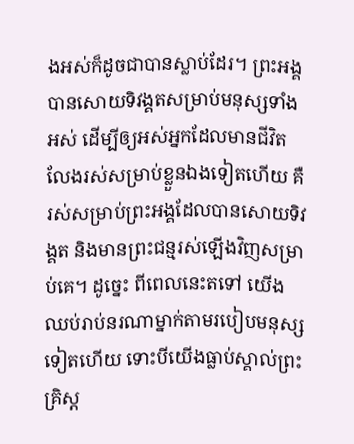ងអស់ក៏ដូចជាបានស្លាប់ដែរ។ ព្រះអង្គបានសោយទិវង្គតសម្រាប់មនុស្សទាំងអស់ ដើម្បីឲ្យអស់អ្នកដែលមានជីវិតលែងរស់សម្រាប់ខ្លួនឯងទៀតហើយ គឺរស់សម្រាប់ព្រះអង្គដែលបានសោយទិវង្គត និងមានព្រះជន្មរស់ឡើងវិញសម្រាប់គេ។ ដូច្នេះ ពីពេលនេះតទៅ យើងឈប់រាប់នរណាម្នាក់តាមរបៀបមនុស្សទៀតហើយ ទោះបីយើងធ្លាប់ស្គាល់ព្រះគ្រិស្ត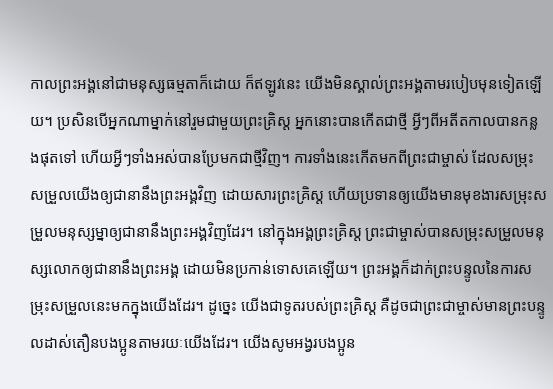កាលព្រះអង្គនៅជាមនុស្សធម្មតាក៏ដោយ ក៏ឥឡូវនេះ យើងមិនស្គាល់ព្រះអង្គតាមរបៀបមុនទៀតឡើយ។ ប្រសិនបើអ្នកណាម្នាក់នៅរួមជាមួយព្រះគ្រិស្ត អ្នកនោះបានកើតជាថ្មី អ្វីៗពីអតីតកាលបានកន្លងផុតទៅ ហើយអ្វីៗទាំងអស់បានប្រែមកជាថ្មីវិញ។ ការទាំងនេះកើតមកពីព្រះជាម្ចាស់ ដែលសម្រុះសម្រួលយើងឲ្យជានានឹងព្រះអង្គវិញ ដោយសារព្រះគ្រិស្ត ហើយប្រទានឲ្យយើងមានមុខងារសម្រុះសម្រួលមនុស្សម្នាឲ្យជានានឹងព្រះអង្គវិញដែរ។ នៅក្នុងអង្គព្រះគ្រិស្ត ព្រះជាម្ចាស់បានសម្រុះសម្រួលមនុស្សលោកឲ្យជានានឹងព្រះអង្គ ដោយមិនប្រកាន់ទោសគេឡើយ។ ព្រះអង្គក៏ដាក់ព្រះបន្ទូលនៃការសម្រុះសម្រួលនេះមកក្នុងយើងដែរ។ ដូច្នេះ យើងជាទូតរបស់ព្រះគ្រិស្ត គឺដូចជាព្រះជាម្ចាស់មានព្រះបន្ទូលដាស់តឿនបងប្អូនតាមរយៈយើងដែរ។ យើងសូមអង្វរបងប្អូន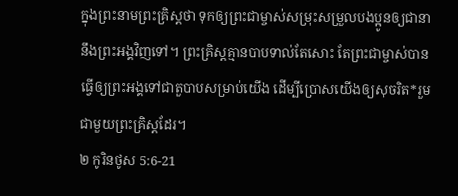ក្នុងព្រះនាមព្រះគ្រិស្តថា ទុកឲ្យព្រះជាម្ចាស់សម្រុះសម្រួលបងប្អូនឲ្យជានានឹងព្រះអង្គវិញទៅ។ ព្រះគ្រិស្តគ្មានបាបទាល់តែសោះ តែព្រះជាម្ចាស់បានធ្វើឲ្យព្រះអង្គទៅជាតួបាបសម្រាប់យើង ដើម្បីប្រោសយើងឲ្យសុចរិត*រួមជាមួយព្រះគ្រិស្តដែរ។
២ កូរិនថូស 5:6-21